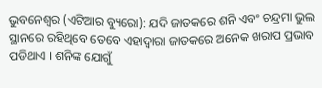ଭୁବନେଶ୍ୱର (ଏଟିଆର ବ୍ୟୁରୋ): ଯଦି ଜାତକରେ ଶନି ଏବଂ ଚନ୍ଦ୍ରମା ଭୁଲ ସ୍ଥାନରେ ରହିଥିବେ ତେବେ ଏହାଦ୍ୱାରା ଜାତକରେ ଅନେକ ଖରାପ ପ୍ରଭାବ ପଡିଥାଏ । ଶନିଙ୍କ ଯୋଗୁଁ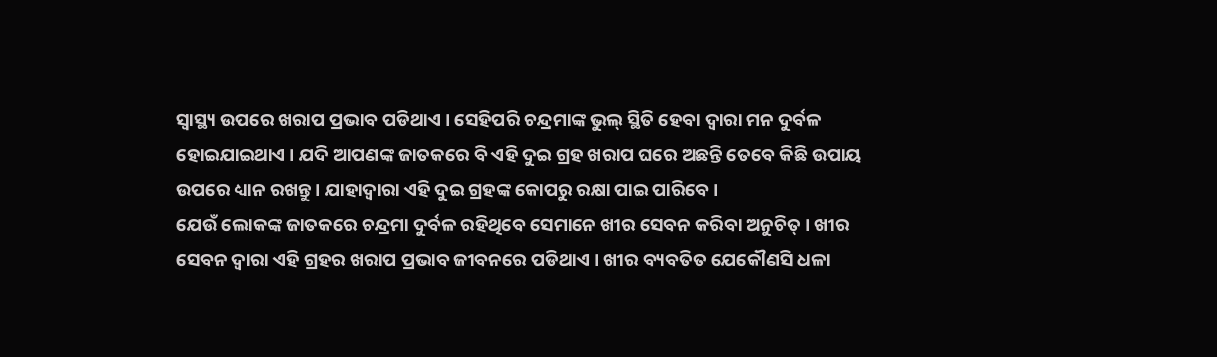ସ୍ୱାସ୍ଥ୍ୟ ଉପରେ ଖରାପ ପ୍ରଭାବ ପଡିଥାଏ । ସେହିପରି ଚନ୍ଦ୍ରମାଙ୍କ ଭୁଲ୍ ସ୍ଥିତି ହେବା ଦ୍ୱାରା ମନ ଦୁର୍ବଳ ହୋଇଯାଇଥାଏ । ଯଦି ଆପଣଙ୍କ ଜାତକରେ ବି ଏହି ଦୁଇ ଗ୍ରହ ଖରାପ ଘରେ ଅଛନ୍ତି ତେବେ କିଛି ଉପାୟ ଉପରେ ଧ୍ୟାନ ରଖନ୍ତୁ । ଯାହାଦ୍ୱାରା ଏହି ଦୁଇ ଗ୍ରହଙ୍କ କୋପରୁ ରକ୍ଷା ପାଇ ପାରିବେ ।
ଯେଉଁ ଲୋକଙ୍କ ଜାତକରେ ଚନ୍ଦ୍ରମା ଦୁର୍ବଳ ରହିଥିବେ ସେମାନେ ଖୀର ସେବନ କରିବା ଅନୁଚିତ୍ । ଖୀର ସେବନ ଦ୍ୱାରା ଏହି ଗ୍ରହର ଖରାପ ପ୍ରଭାବ ଜୀବନରେ ପଡିଥାଏ । ଖୀର ବ୍ୟବତିତ ଯେକୌଣସି ଧଳା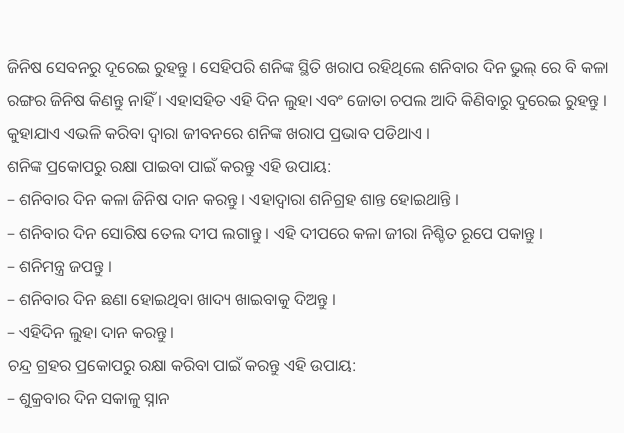ଜିନିଷ ସେବନରୁ ଦୂରେଇ ରୁହନ୍ତୁ । ସେହିପରି ଶନିଙ୍କ ସ୍ଥିତି ଖରାପ ରହିଥିଲେ ଶନିବାର ଦିନ ଭୁଲ୍ ରେ ବି କଳା ରଙ୍ଗର ଜିନିଷ କିଣନ୍ତୁ ନାହିଁ । ଏହାସହିତ ଏହି ଦିନ ଲୁହା ଏବଂ ଜୋତା ଚପଲ ଆଦି କିଣିବାରୁ ଦୁରେଇ ରୁହନ୍ତୁ । କୁହାଯାଏ ଏଭଳି କରିବା ଦ୍ୱାରା ଜୀବନରେ ଶନିଙ୍କ ଖରାପ ପ୍ରଭାବ ପଡିଥାଏ ।
ଶନିଙ୍କ ପ୍ରକୋପରୁ ରକ୍ଷା ପାଇବା ପାଇଁ କରନ୍ତୁ ଏହି ଉପାୟ:
– ଶନିବାର ଦିନ କଳା ଜିନିଷ ଦାନ କରନ୍ତୁ । ଏହାଦ୍ୱାରା ଶନିଗ୍ରହ ଶାନ୍ତ ହୋଇଥାନ୍ତି ।
– ଶନିବାର ଦିନ ସୋରିଷ ତେଲ ଦୀପ ଲଗାନ୍ତୁ । ଏହି ଦୀପରେ କଳା ଜୀରା ନିଶ୍ଚିତ ରୂପେ ପକାନ୍ତୁ ।
– ଶନିମନ୍ତ୍ର ଜପନ୍ତୁ ।
– ଶନିବାର ଦିନ ଛଣା ହୋଇଥିବା ଖାଦ୍ୟ ଖାଇବାକୁ ଦିଅନ୍ତୁ ।
– ଏହିଦିନ ଲୁହା ଦାନ କରନ୍ତୁ ।
ଚନ୍ଦ୍ର ଗ୍ରହର ପ୍ରକୋପରୁ ରକ୍ଷା କରିବା ପାଇଁ କରନ୍ତୁ ଏହି ଉପାୟ:
– ଶୁକ୍ରବାର ଦିନ ସକାଳୁ ସ୍ନାନ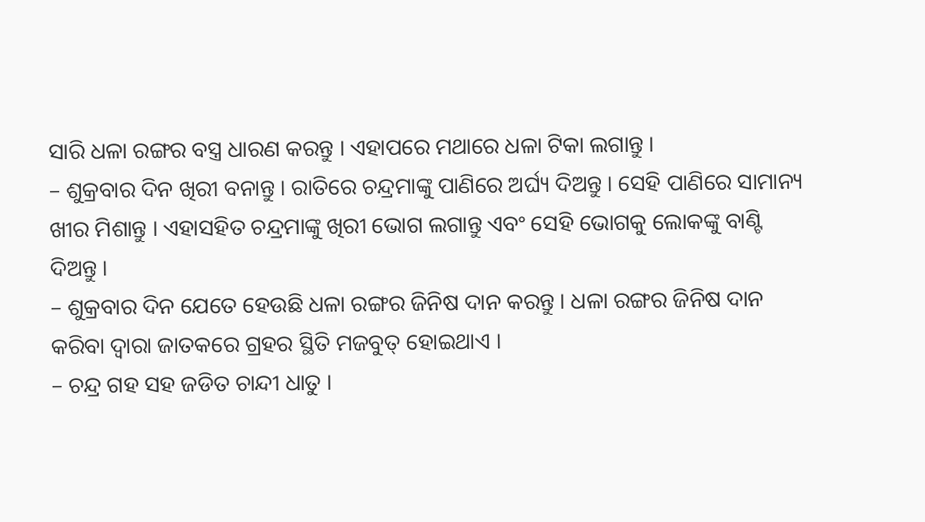ସାରି ଧଳା ରଙ୍ଗର ବସ୍ତ୍ର ଧାରଣ କରନ୍ତୁ । ଏହାପରେ ମଥାରେ ଧଳା ଟିକା ଲଗାନ୍ତୁ ।
– ଶୁକ୍ରବାର ଦିନ ଖିରୀ ବନାନ୍ତୁ । ରାତିରେ ଚନ୍ଦ୍ରମାଙ୍କୁ ପାଣିରେ ଅର୍ଘ୍ୟ ଦିଅନ୍ତୁ । ସେହି ପାଣିରେ ସାମାନ୍ୟ ଖୀର ମିଶାନ୍ତୁ । ଏହାସହିତ ଚନ୍ଦ୍ରମାଙ୍କୁ ଖିରୀ ଭୋଗ ଲଗାନ୍ତୁ ଏବଂ ସେହି ଭୋଗକୁ ଲୋକଙ୍କୁ ବାଣ୍ଟି ଦିଅନ୍ତୁ ।
– ଶୁକ୍ରବାର ଦିନ ଯେତେ ହେଉଛି ଧଳା ରଙ୍ଗର ଜିନିଷ ଦାନ କରନ୍ତୁ । ଧଳା ରଙ୍ଗର ଜିନିଷ ଦାନ କରିବା ଦ୍ୱାରା ଜାତକରେ ଗ୍ରହର ସ୍ଥିତି ମଜବୁତ୍ ହୋଇଥାଏ ।
– ଚନ୍ଦ୍ର ଗହ ସହ ଜଡିତ ଚାନ୍ଦୀ ଧାତୁ ।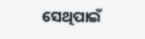ସେଥିପାଇଁ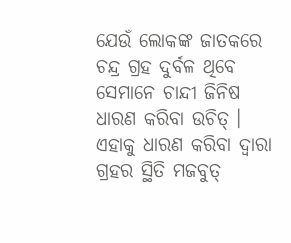ଯେଉଁ ଲୋକଙ୍କ ଜାତକରେ ଚନ୍ଦ୍ର ଗ୍ରହ ଦୁର୍ବଳ ଥିବେ ସେମାନେ ଚାନ୍ଦୀ ଜିନିଷ ଧାରଣ କରିବା ଉଚିତ୍ । ଏହାକୁ ଧାରଣ କରିବା ଦ୍ୱାରା ଗ୍ରହର ସ୍ଥିତି ମଜବୁତ୍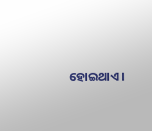ହୋଇଥାଏ ।